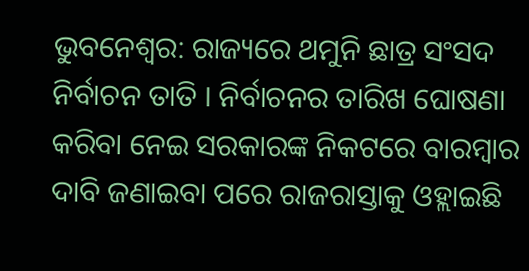ଭୁବନେଶ୍ବର: ରାଜ୍ୟରେ ଥମୁନି ଛାତ୍ର ସଂସଦ ନିର୍ବାଚନ ତାତି । ନିର୍ବାଚନର ତାରିଖ ଘୋଷଣା କରିବା ନେଇ ସରକାରଙ୍କ ନିକଟରେ ବାରମ୍ବାର ଦାବି ଜଣାଇବା ପରେ ରାଜରାସ୍ତାକୁ ଓହ୍ଲାଇଛି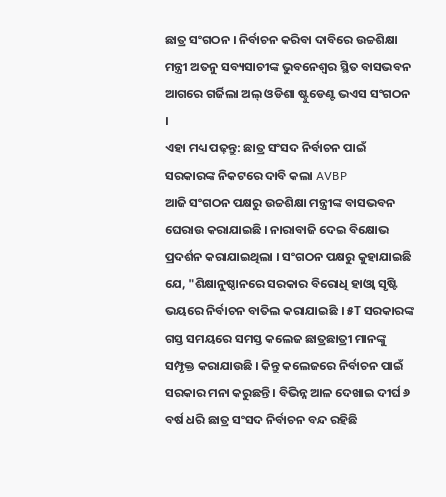ଛାତ୍ର ସଂଗଠନ । ନିର୍ବାଚନ କରିବା ଦାବିରେ ଉଚ୍ଚଶିକ୍ଷା ମନ୍ତ୍ରୀ ଅତନୁ ସବ୍ୟସାଚୀଙ୍କ ଭୁବନେଶ୍ବର ସ୍ଥିତ ବାସଭବନ ଆଗରେ ଗର୍ଜିଲା ଅଲ୍ ଓଡିଶା ଷ୍ଟୁଡେଣ୍ଟ ଭଏସ ସଂଗଠନ ।
ଏହା ମଧ୍ୟ ପଢ଼ନ୍ତୁ: ଛାତ୍ର ସଂସଦ ନିର୍ବାଚନ ପାଇଁ ସରକାରଙ୍କ ନିକଟରେ ଦାବି କଲା AVBP
ଆଜି ସଂଗଠନ ପକ୍ଷରୁ ଉଚ୍ଚଶିକ୍ଷା ମନ୍ତ୍ରୀଙ୍କ ବାସଭବନ ଘେରାଉ କରାଯାଇଛି । ନାରାବାଜି ଦେଇ ବିକ୍ଷୋଭ ପ୍ରଦର୍ଶନ କରାଯାଇଥିଲା । ସଂଗଠନ ପକ୍ଷରୁ କୁହାଯାଇଛି ଯେ, "ଶିକ୍ଷାନୁଷ୍ଠାନରେ ସରକାର ବିରୋଧି ହାଓ୍ବା ସୃଷ୍ଟି ଭୟରେ ନିର୍ବାଚନ ବାତିଲ କରାଯାଇଛି । ୫T ସରକାରଙ୍କ ଗସ୍ତ ସମୟରେ ସମସ୍ତ କଲେଜ ଛାତ୍ରଛାତ୍ରୀ ମାନଙ୍କୁ ସମ୍ପୃକ୍ତ କରାଯାଉଛି । କିନ୍ତୁ କଲେଜରେ ନିର୍ବାଚନ ପାଇଁ ସରକାର ମନା କରୁଛନ୍ତି । ବିଭିନ୍ନ ଆଳ ଦେଖାଇ ଦୀର୍ଘ ୬ ବର୍ଷ ଧରି ଛାତ୍ର ସଂସଦ ନିର୍ବାଚନ ବନ୍ଦ ରହିଛି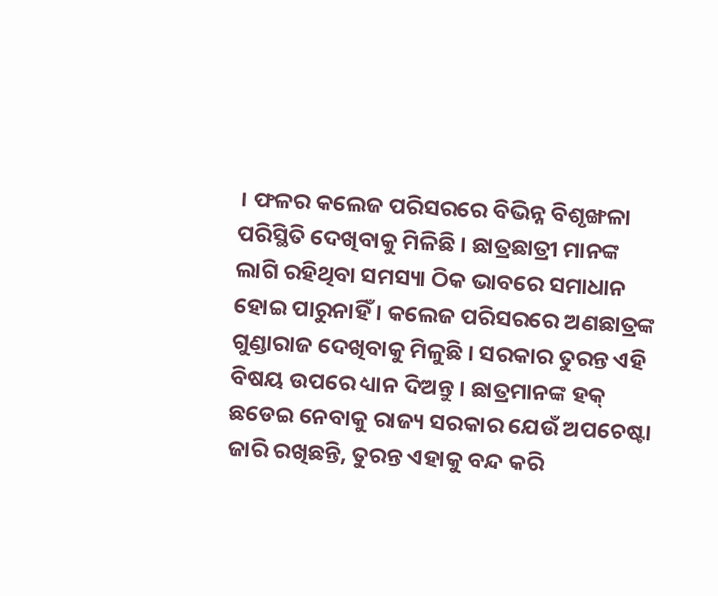। ଫଳର କଲେଜ ପରିସରରେ ବିଭିନ୍ନ ବିଶୃଙ୍ଖଳା ପରିସ୍ଥିତି ଦେଖିବାକୁ ମିଳିଛି । ଛାତ୍ରଛାତ୍ରୀ ମାନଙ୍କ ଲାଗି ରହିଥିବା ସମସ୍ୟା ଠିକ ଭାବରେ ସମାଧାନ ହୋଇ ପାରୁନାହିଁ । କଲେଜ ପରିସରରେ ଅଣଛାତ୍ରଙ୍କ ଗୁଣ୍ଡାରାଜ ଦେଖିବାକୁ ମିଳୁଛି । ସରକାର ତୁରନ୍ତ ଏହି ବିଷୟ ଉପରେ ଧ୍ୟାନ ଦିଅନ୍ତୁ । ଛାତ୍ରମାନଙ୍କ ହକ୍ ଛଡେଇ ନେବାକୁ ରାଜ୍ୟ ସରକାର ଯେଉଁ ଅପଚେଷ୍ଟା ଜାରି ରଖିଛନ୍ତି, ତୁରନ୍ତ ଏହାକୁ ବନ୍ଦ କରି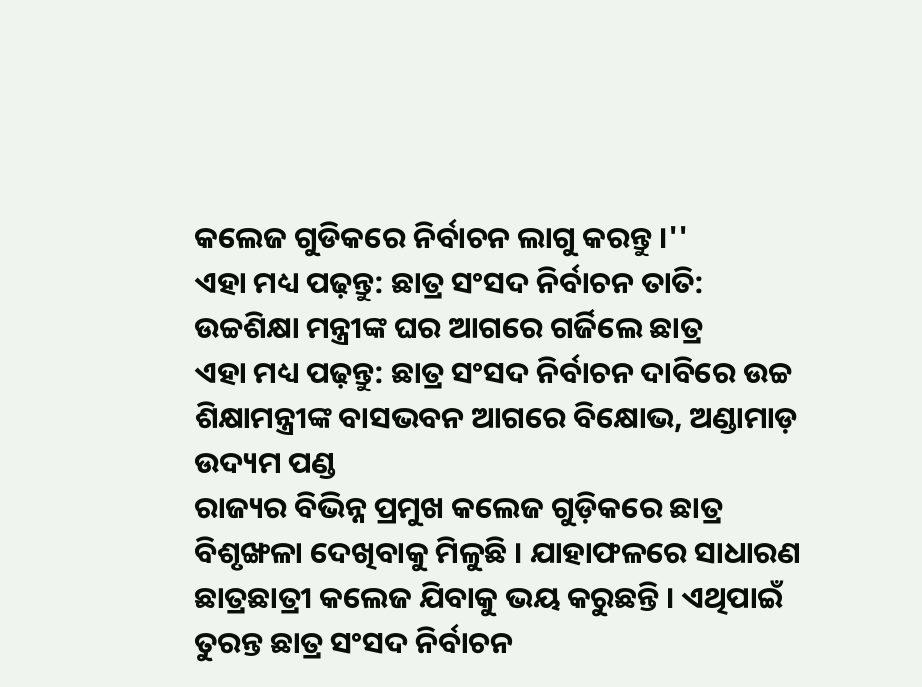କଲେଜ ଗୁଡିକରେ ନିର୍ବାଚନ ଲାଗୁ କରନ୍ତୁ ।''
ଏହା ମଧ୍ୟ ପଢ଼ନ୍ତୁ: ଛାତ୍ର ସଂସଦ ନିର୍ବାଚନ ତାତି: ଉଚ୍ଚଶିକ୍ଷା ମନ୍ତ୍ରୀଙ୍କ ଘର ଆଗରେ ଗର୍ଜିଲେ ଛାତ୍ର
ଏହା ମଧ୍ୟ ପଢ଼ନ୍ତୁ: ଛାତ୍ର ସଂସଦ ନିର୍ବାଚନ ଦାବିରେ ଉଚ୍ଚ ଶିକ୍ଷାମନ୍ତ୍ରୀଙ୍କ ବାସଭବନ ଆଗରେ ବିକ୍ଷୋଭ, ଅଣ୍ଡାମାଡ଼ ଉଦ୍ୟମ ପଣ୍ଡ
ରାଜ୍ୟର ବିଭିନ୍ନ ପ୍ରମୁଖ କଲେଜ ଗୁଡ଼ିକରେ ଛାତ୍ର ବିଶୃଙ୍ଖଳା ଦେଖିବାକୁ ମିଳୁଛି । ଯାହାଫଳରେ ସାଧାରଣ ଛାତ୍ରଛାତ୍ରୀ କଲେଜ ଯିବାକୁ ଭୟ କରୁଛନ୍ତି । ଏଥିପାଇଁ ତୁରନ୍ତ ଛାତ୍ର ସଂସଦ ନିର୍ବାଚନ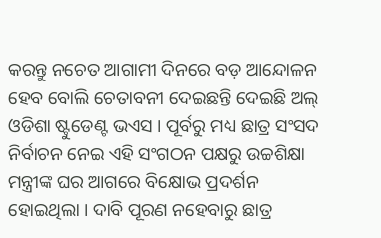କରନ୍ତୁ ନଚେତ ଆଗାମୀ ଦିନରେ ବଡ଼ ଆନ୍ଦୋଳନ ହେବ ବୋଲି ଚେତାବନୀ ଦେଇଛନ୍ତି ଦେଇଛି ଅଲ୍ ଓଡିଶା ଷ୍ଟୁଡେଣ୍ଟ ଭଏସ । ପୂର୍ବରୁ ମଧ୍ୟ ଛାତ୍ର ସଂସଦ ନିର୍ବାଚନ ନେଇ ଏହି ସଂଗଠନ ପକ୍ଷରୁ ଉଚ୍ଚଶିକ୍ଷା ମନ୍ତ୍ରୀଙ୍କ ଘର ଆଗରେ ବିକ୍ଷୋଭ ପ୍ରଦର୍ଶନ ହୋଇଥିଲା । ଦାବି ପୂରଣ ନହେବାରୁ ଛାତ୍ର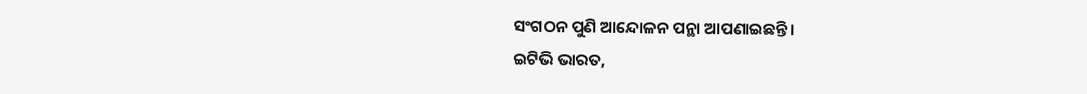ସଂଗଠନ ପୁଣି ଆନ୍ଦୋଳନ ପନ୍ଥା ଆପଣାଇଛନ୍ତି ।
ଇଟିଭି ଭାରତ,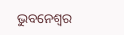ଭୁବନେଶ୍ବର